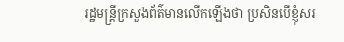រដ្ឋមន្ដ្រីក្រសួងព័ត៌មានលើកឡើងថា ប្រសិនបើខ្ញុំសរ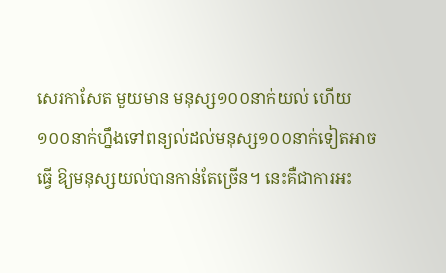សេរកាសែត មួយមាន មនុស្ស១០០នាក់យល់ ហើយ១០០នាក់ហ្នឹងទៅពន្យល់ដល់មនុស្ស១០០នាក់ទៀតអាចធ្វើ ឱ្យមនុស្សយល់បានកាន់តែច្រើន។ នេះគឺជាការអះ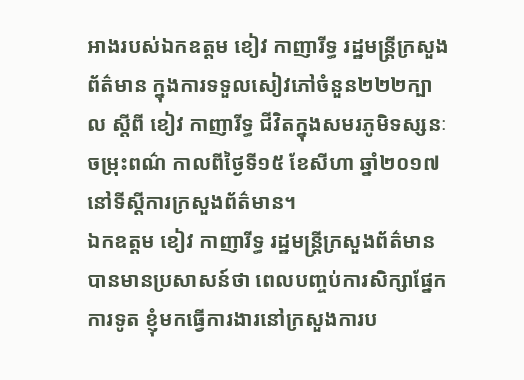អាងរបស់ឯកឧត្តម ខៀវ កាញារីទ្ធ រដ្ឋមន្ដ្រីក្រសួងព័ត៌មាន ក្នុងការទទួលសៀវភៅចំនួន២២២ក្បាល ស្ដីពី ខៀវ កាញារីទ្ធ ជីវិតក្នុងសមរភូមិទស្សនៈចម្រុះពណ៌ កាលពីថ្ងៃទី១៥ ខែសីហា ឆ្នាំ២០១៧ នៅទីស្ដីការក្រសួងព័ត៌មាន។
ឯកឧត្តម ខៀវ កាញារីទ្ធ រដ្ឋមន្ដ្រីក្រសួងព័ត៌មាន បានមានប្រសាសន៍ថា ពេលបញ្ចប់ការសិក្សាផ្នែកការទូត ខ្ញុំមកធ្វើការងារនៅក្រសួងការប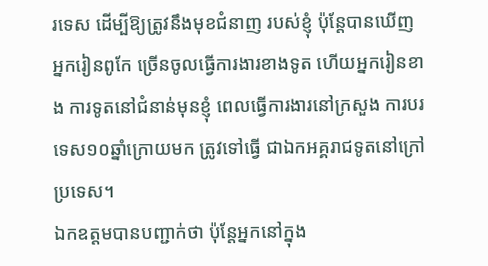រទេស ដើម្បីឱ្យត្រូវនឹងមុខជំនាញ របស់ខ្ញុំ ប៉ុន្ដែបានឃើញ អ្នករៀនពូកែ ច្រើនចូលធ្វើការងារខាងទូត ហើយអ្នករៀនខាង ការទូតនៅជំនាន់មុនខ្ញុំ ពេលធ្វើការងារនៅក្រសួង ការបរទេស១០ឆ្នាំក្រោយមក ត្រូវទៅធ្វើ ជាឯកអគ្គរាជទូតនៅក្រៅប្រទេស។
ឯកឧត្តមបានបញ្ជាក់ថា ប៉ុន្ដែអ្នកនៅក្នុង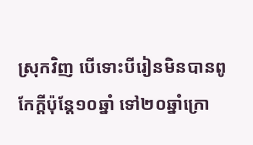ស្រុកវិញ បើទោះបីរៀនមិនបានពូកែក្ដីប៉ុន្ដែ១០ឆ្នាំ ទៅ២០ឆ្នាំក្រោ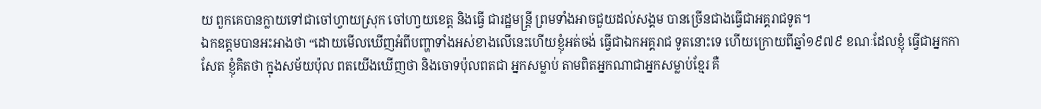យ ពួកគេបានក្លាយទៅជាចៅហ្វាយស្រុក ចៅហា្វយខេត្ដ និងធ្វើ ជារដ្ឋមន្ដ្រី ព្រមទាំងអាចជួយដល់សង្គម បានច្រើនជាងធ្វើជាអគ្គរាជទូត។
ឯកឧត្តមបានអះអាងថា “ដោយមើលឃើញអំពីបញ្ហាទាំងអស់ខាងលើនេះហើយខ្ញុំអត់ចង់ ធ្វើជាឯកអគ្គរាជ ទូតនោះទេ ហើយក្រោយពីឆ្នាំ១៩៧៩ ខណៈដែលខ្ញុំ ធ្វើជាអ្នកកាសែត ខ្ញុំគិតថា ក្នុងសម័យប៉ុល ពតយើងឃើញថា និងចោទប៉ុលពតជា អ្នកសម្លាប់ តាមពិតអ្នកណាជាអ្នកសម្លាប់ខ្មែរ គឺ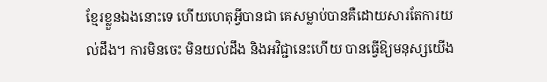ខ្មែរខ្លួនឯងនោះទេ ហើយហេតុអ្វីបានជា គេសម្លាប់បានគឺដោយសារតែការយល់ដឹង។ ការមិនចេះ មិនយល់ដឹង និងអវិជ្ជានេះហើយ បានធ្វើឱ្យមនុស្សយើង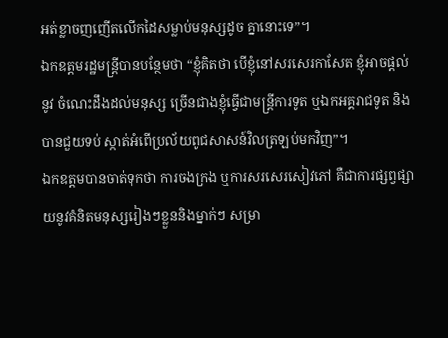អត់ខ្លាចញញើតលើកដៃសម្លាប់មនុស្សដូច គ្នានោះទេ”។
ឯកឧត្តមរដ្ឋមន្ដ្រីបានបន្ថែមថា “ខ្ញុំគិតថា បើខ្ញុំនៅសរសេរកាសែត ខ្ញុំអាចផ្ដល់នូវ ចំណេះដឹងដល់មនុស្ស ច្រើនជាងខ្ញុំធ្វើជាមន្ដ្រីការទូត ឬឯកអគ្គរាជទូត និងបានជួយទប់ ស្កាត់អំពើប្រល័យពូជសាសន៍វិលត្រឡប់មកវិញ”។
ឯកឧត្តមបានចាត់ទុកថា ការចងក្រង ឬការសរសេរសៀវភៅ គឺជាការផ្សព្វផ្សាយនូវគំនិតមនុស្សរៀងៗខ្លួននិងម្នាក់ៗ សម្រា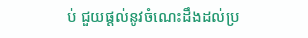ប់ ជួយផ្ដល់នូវចំណេះដឹងដល់ប្រ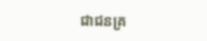ជាជនគ្រ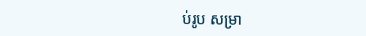ប់រូប សម្រា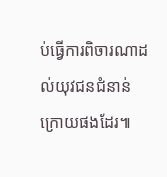ប់ធ្វើការពិចារណាដល់យុវជនជំនាន់ ក្រោយផងដែរ៕